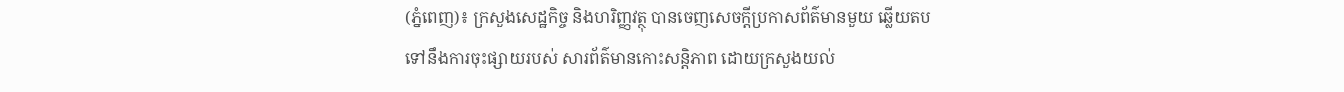(ភ្នំពេញ)៖ ក្រសួងសេដ្ឋកិច្ច និងហរិញ្ញវត្ថុ បានចេញសេចក្តីប្រកាសព័ត៌មានមួយ ឆ្លើយតបទៅនឹងការចុះផ្សាយរបស់ សារព័ត៌មានកោះសន្តិភាព ដោយក្រសួងយល់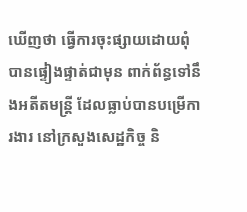ឃើញថា ធ្វើការចុះផ្សាយដោយពុំបានផ្ទៀងផ្ទាត់ជាមុន ពាក់ព័ន្ធទៅនឹងអតីតមន្ត្រី ដែលធ្លាប់បានបម្រើការងារ នៅក្រសួងសេដ្ឋកិច្ច និ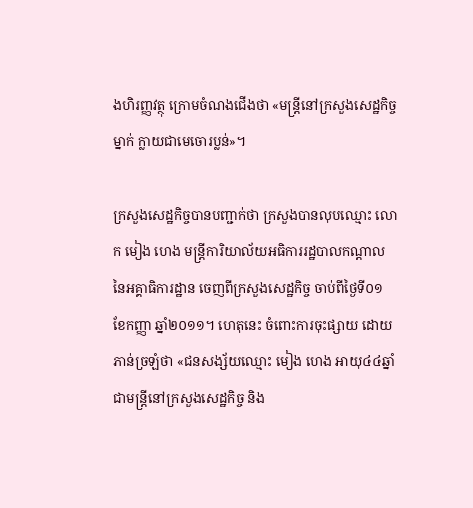ងហិរញ្ញវត្ថុ ក្រោមចំណងជើងថា «មន្ត្រីនៅក្រសួងសេដ្ឋកិច្ចម្នាក់ ក្លាយជាមេចោរប្លន់»។

ក្រសួងសេដ្ឋកិច្ចបានបញ្ជាក់ថា ក្រសួងបានលុបឈ្មោះ លោក មៀង ហេង មន្ត្រីការិយាល័យអធិការរដ្ឋបាលកណ្តាល នៃអគ្គាធិការដ្ឋាន ចេញពីក្រសួងសេដ្ឋកិច្ច ចាប់ពីថ្ងៃទី០១ ខែកញ្ញា ឆ្នាំ២០១១។ ហេតុនេះ ចំពោះការចុះផ្សាយ ដោយភាន់ច្រឡំថា «ជនសង្ស័យឈ្មោះ មៀង ហេង អាយុ៤៤ឆ្នាំ ជាមន្ត្រីនៅក្រសួងសេដ្ឋកិច្ច និង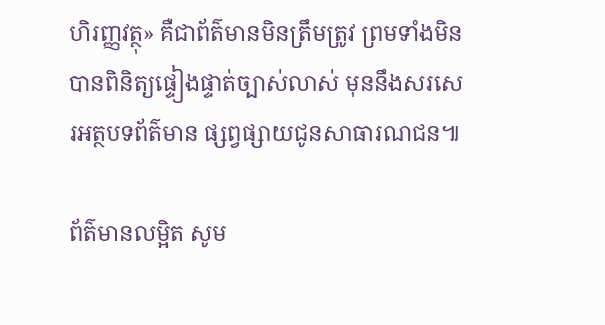ហិរញ្ញវត្ថុ» គឺជាព័ត៌មានមិនត្រឹមត្រូវ ព្រមទាំងមិនបានពិនិត្យផ្ទៀងផ្ទាត់ច្បាស់លាស់ មុននឹងសរសេរអត្ថបទព័ត៌មាន ផ្សព្វផ្សាយជូនសាធារណជន៕

ព័ត៌មានលម្អិត សូម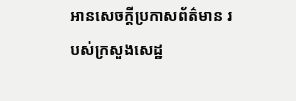អានសេចក្តីប្រកាសព័ត៌មាន របស់ក្រសួងសេដ្ឋ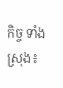កិច្ច ទាំងស្រុង៖